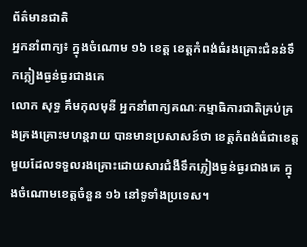ព័ត៌មានជាតិ
អ្នកនាំពាក្យ៖ ក្នុងចំណោម ១៦ ខេត្ត ខេត្តកំពង់ធំរងគ្រោះជំនន់ទឹកភ្លៀងធ្ងន់ធ្ងរជាងគេ
លោក សុទ្ធ គឹមកុលមុនី អ្នកនាំពាក្យគណៈកម្មាធិការជាតិគ្រប់គ្រងគ្រងគ្រោះមហន្តរាយ បានមានប្រសាសន៍ថា ខេត្តកំពង់ធំជាខេត្តមួយដែលទទួលរងគ្រោះដោយសារជំងឺទឹកភ្លៀងធ្ងន់ធ្ងរជាងគេ ក្នុងចំណោមខេត្តចំនួន ១៦ នៅទូទាំងប្រទេស។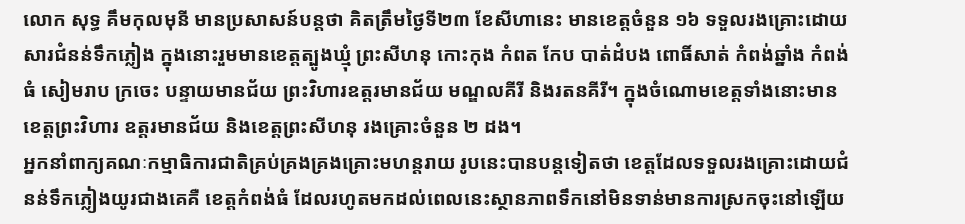លោក សុទ្ធ គឹមកុលមុនី មានប្រសាសន៍បន្តថា គិតត្រឹមថ្ងៃទី២៣ ខែសីហានេះ មានខេត្តចំនួន ១៦ ទទួលរងគ្រោះដោយសារជំនន់ទឹកភ្លៀង ក្នុងនោះរួមមានខេត្តត្បូងឃ្មុំ ព្រះសីហនុ កោះកុង កំពត កែប បាត់ដំបង ពោធិ៍សាត់ កំពង់ឆ្នាំង កំពង់ធំ សៀមរាប ក្រចេះ បន្ទាយមានជ័យ ព្រះវិហារឧត្តរមានជ័យ មណ្ឌលគីរី និងរតនគីរី។ ក្នុងចំណោមខេត្តទាំងនោះមានខេត្តព្រះវិហារ ឧត្តរមានជ័យ និងខេត្តព្រះសីហនុ រងគ្រោះចំនួន ២ ដង។
អ្នកនាំពាក្យគណៈកម្មាធិការជាតិគ្រប់គ្រងគ្រងគ្រោះមហន្តរាយ រូបនេះបានបន្តទៀតថា ខេត្តដែលទទួលរងគ្រោះដោយជំនន់ទឹកភ្លៀងយូរជាងគេគឺ ខេត្តកំពង់ធំ ដែលរហូតមកដល់ពេលនេះស្ថានភាពទឹកនៅមិនទាន់មានការស្រកចុះនៅឡើយ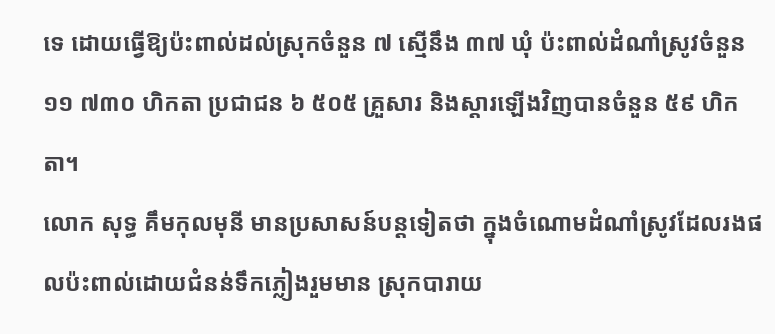ទេ ដោយធ្វើឱ្យប៉ះពាល់ដល់ស្រុកចំនួន ៧ ស្មើនឹង ៣៧ ឃុំ ប៉ះពាល់ដំណាំស្រូវចំនួន ១១ ៧៣០ ហិកតា ប្រជាជន ៦ ៥០៥ គ្រួសារ និងស្តារឡើងវិញបានចំនួន ៥៩ ហិកតា។
លោក សុទ្ធ គឹមកុលមុនី មានប្រសាសន៍បន្តទៀតថា ក្នុងចំណោមដំណាំស្រូវដែលរងផលប៉ះពាល់ដោយជំនន់ទឹកភ្លៀងរួមមាន ស្រុកបារាយ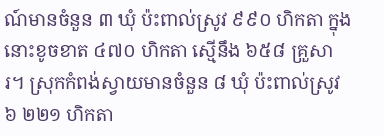ណ៍មានចំនួន ៣ ឃុំ ប៉ះពាល់ស្រូវ ៩៩០ ហិកតា ក្នុងនោះខូចខាត ៤៧០ ហិកតា ស្មើនឹង ៦៥៨ គ្រួសារ។ ស្រុកកំពង់ស្វាយមានចំនួន ៨ ឃុំ ប៉ះពាល់ស្រូវ ៦ ២២១ ហិកតា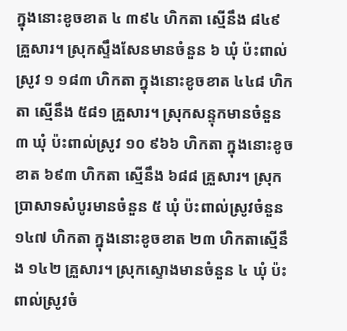ក្នុងនោះខូចខាត ៤ ៣៩៤ ហិកតា ស្មើនឹង ៨៤៩ គ្រួសារ។ ស្រុកស្ទឹងសែនមានចំនួន ៦ ឃុំ ប៉ះពាល់ស្រូវ ១ ១៨៣ ហិកតា ក្នុងនោះខូចខាត ៤៤៨ ហិកតា ស្មើនឹង ៥៨១ គ្រួសារ។ ស្រុកសន្ទុកមានចំនួន ៣ ឃុំ ប៉ះពាល់ស្រូវ ១០ ៩៦៦ ហិកតា ក្នុងនោះខូចខាត ៦៩៣ ហិកតា ស្មើនឹង ៦៨៨ គ្រួសារ។ ស្រុកប្រាសាទសំបូរមានចំនួន ៥ ឃុំ ប៉ះពាល់ស្រូវចំនួន ១៤៧ ហិកតា ក្នុងនោះខូចខាត ២៣ ហិកតាស្មើនឹង ១៤២ គ្រួសារ។ ស្រុកស្ទោងមានចំនួន ៤ ឃុំ ប៉ះពាល់ស្រូវចំ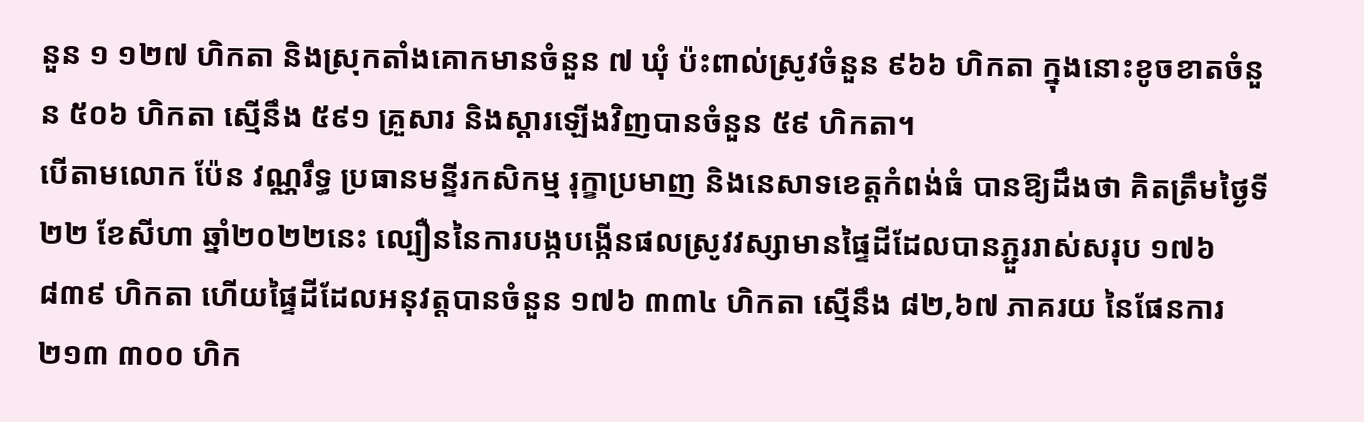នួន ១ ១២៧ ហិកតា និងស្រុកតាំងគោកមានចំនួន ៧ ឃុំ ប៉ះពាល់ស្រូវចំនួន ៩៦៦ ហិកតា ក្នុងនោះខូចខាតចំនួន ៥០៦ ហិកតា ស្មើនឹង ៥៩១ គ្រួសារ និងស្តារឡើងវិញបានចំនួន ៥៩ ហិកតា។
បើតាមលោក ប៉ែន វណ្ណរឹទ្ធ ប្រធានមន្ទីរកសិកម្ម រុក្ខាប្រមាញ និងនេសាទខេត្តកំពង់ធំ បានឱ្យដឹងថា គិតត្រឹមថ្ងៃទី២២ ខែសីហា ឆ្នាំ២០២២នេះ ល្បឿននៃការបង្កបង្កើនផលស្រូវវស្សាមានផ្ទៃដីដែលបានភ្ជួររាស់សរុប ១៧៦ ៨៣៩ ហិកតា ហើយផ្ទៃដីដែលអនុវត្តបានចំនួន ១៧៦ ៣៣៤ ហិកតា ស្មើនឹង ៨២,៦៧ ភាគរយ នៃផែនការ ២១៣ ៣០០ ហិក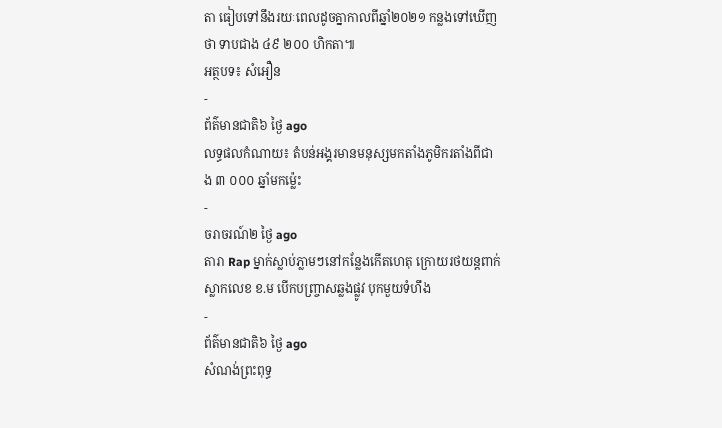តា ធៀបទៅនឹងរយៈពេលដូចគ្នាកាលពីឆ្នាំ២០២១ កន្លងទៅឃើញថា ទាបជាង ៤៩ ២០០ ហិកតា៕
អត្ថបទ៖ សំអឿន
-
ព័ត៌មានជាតិ៦ ថ្ងៃ ago
លទ្ធផលកំណាយ៖ តំបន់អង្គរមានមនុស្សមកតាំងភូមិករតាំងពីជាង ៣ ០០០ ឆ្នាំមកម្ល៉េះ
-
ចរាចរណ៍២ ថ្ងៃ ago
តារា Rap ម្នាក់ស្លាប់ភ្លាមៗនៅកន្លែងកើតហេតុ ក្រោយរថយន្ដពាក់ស្លាកលេខ ខ.ម បើកបញ្ច្រាសឆ្លងផ្លូវ បុកមួយទំហឹង
-
ព័ត៌មានជាតិ៦ ថ្ងៃ ago
សំណង់ព្រះពុទ្ធ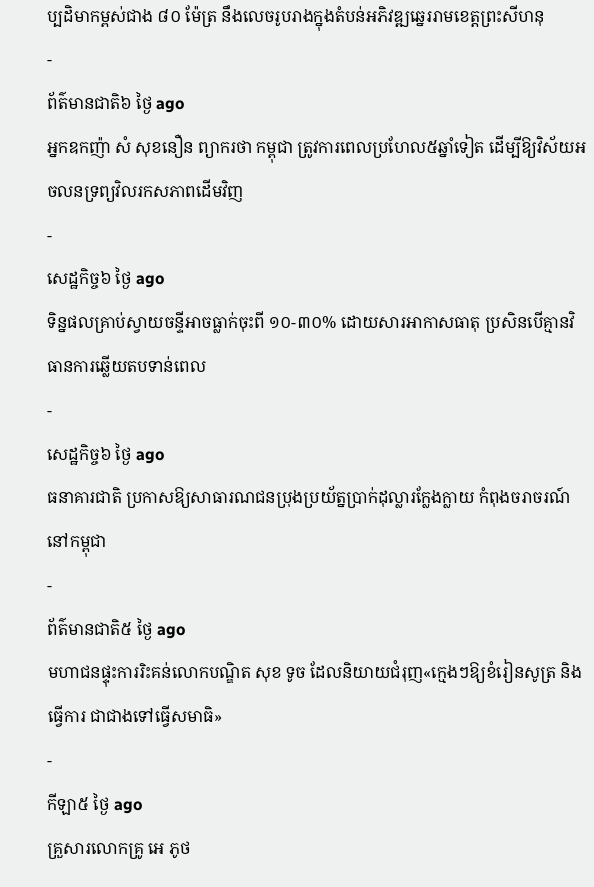ប្បដិមាកម្ពស់ជាង ៨០ ម៉ែត្រ នឹងលេចរូបរាងក្នុងតំបន់អភិវឌ្ឍឆ្នេររាមខេត្តព្រះសីហនុ
-
ព័ត៌មានជាតិ៦ ថ្ងៃ ago
អ្នកឧកញ៉ា សំ សុខនឿន ព្យាករថា កម្ពុជា ត្រូវការពេលប្រហែល៥ឆ្នាំទៀត ដើម្បីឱ្យវិស័យអចលនទ្រព្យវិលរកសភាពដើមវិញ
-
សេដ្ឋកិច្ច៦ ថ្ងៃ ago
ទិន្នផលគ្រាប់ស្វាយចន្ទីអាចធ្លាក់ចុះពី ១០-៣០% ដោយសារអាកាសធាតុ ប្រសិនបើគ្មានវិធានការឆ្លើយតបទាន់ពេល
-
សេដ្ឋកិច្ច៦ ថ្ងៃ ago
ធនាគារជាតិ ប្រកាសឱ្យសាធារណជនប្រុងប្រយ័ត្នប្រាក់ដុល្លារក្លែងក្លាយ កំពុងចរាចរណ៍នៅកម្ពុជា
-
ព័ត៌មានជាតិ៥ ថ្ងៃ ago
មហាជនផ្ទុះការរិះគន់លោកបណ្ឌិត សុខ ទូច ដែលនិយាយជំរុញ«ក្មេងៗឱ្យខំរៀនសូត្រ និងធ្វើការ ជាជាងទៅធ្វើសមាធិ»
-
កីឡា៥ ថ្ងៃ ago
គ្រួសារលោកគ្រូ អេ ភូថ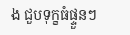ង ជួបទុក្ខធំផ្ទួនៗ